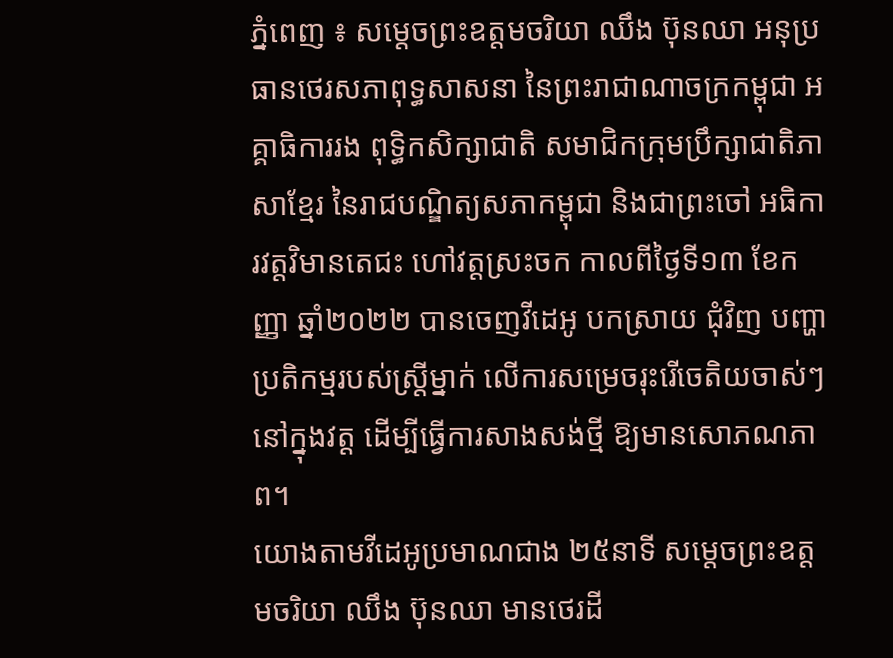ភ្នំពេញ ៖ សម្តេចព្រះឧត្តមចរិយា ឈឹង ប៊ុនឈា អនុប្រធានថេរសភាពុទ្ធសាសនា នៃព្រះរាជាណាចក្រកម្ពុជា អគ្គាធិការរង ពុទ្ធិកសិក្សាជាតិ សមាជិកក្រុមប្រឹក្សាជាតិភាសាខ្មែរ នៃរាជបណ្ឌិត្យសភាកម្ពុជា និងជាព្រះចៅ អធិការវត្តវិមានតេជះ ហៅវត្តស្រះចក កាលពីថ្ងៃទី១៣ ខែកញ្ញា ឆ្នាំ២០២២ បានចេញវីដេអូ បកស្រាយ ជុំវិញ បញ្ហាប្រតិកម្មរបស់ស្ត្រីម្នាក់ លើការសម្រេចរុះរើចេតិយចាស់ៗ នៅក្នុងវត្ត ដើម្បីធ្វើការសាងសង់ថ្មី ឱ្យមានសោភណភាព។
យោងតាមវីដេអូប្រមាណជាង ២៥នាទី សម្តេចព្រះឧត្តមចរិយា ឈឹង ប៊ុនឈា មានថេរដី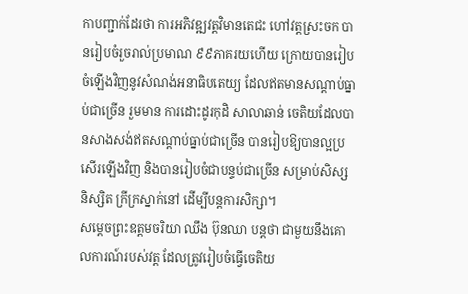កាបញ្ជាក់ដែរថា ការអភិវឌ្ឍវត្តវិមានតេជះ ហៅវត្តស្រះចក បានរៀបចំរួចរាល់ប្រមាណ ៩៩ភាគរយហើយ ក្រោយបានរៀបចំឡើងវិញនូវសំណង់អនាធិបតេយ្យ ដែលឥតមានសណ្តាប់ធ្នាប់ជាច្រើន រួមមាន ការដោះដូរកុដិ សាលាឆាន់ ចេតិយដែលបានសាងសង់ឥតសណ្តាប់ធ្នាប់ជាច្រើន បានរៀបឱ្យបានល្អប្រសើរឡើងវិញ និងបានរៀបចំជាបន្ទប់ជាច្រើន សម្រាប់សិស្ស និស្សិត ក្រីក្រស្នាក់នៅ ដើម្បីបន្តការសិក្សា។
សម្តេចព្រះឧត្តមចរិយា ឈឹង ប៊ុនឈា បន្តថា ជាមួយនឹងគោលការណ៍របស់វត្ត ដែលត្រូវរៀបចំធ្វើចេតិយ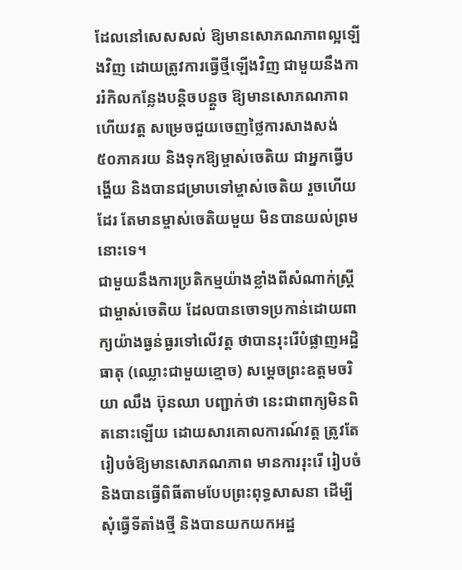ដែលនៅសេសសល់ ឱ្យមានសោភណភាពល្អឡើងវិញ ដោយត្រូវការធ្វើថ្មីឡើងវិញ ជាមួយនឹងការរំកិលកន្លែងបន្តិចបន្តួច ឱ្យមានសោភណភាព ហើយវត្ត សម្រេចជួយចេញថ្លៃការសាងសង់ ៥០ភាគរយ និងទុកឱ្យម្ចាស់ចេតិយ ជាអ្នកធ្វើបង្ហើយ និងបានជម្រាបទៅម្ចាស់ចេតិយ រួចហើយដែរ តែមានម្ចាស់ចេតិយមួយ មិនបានយល់ព្រមនោះទេ។
ជាមួយនឹងការប្រតិកម្មយ៉ាងខ្លាំងពីសំណាក់ស្ត្រីជាម្ចាស់ចេតិយ ដែលបានចោទប្រកាន់ដោយពាក្យយ៉ាងធ្ងន់ធ្ងរទៅលើវត្ត ថាបានរុះរើបំផ្លាញអដ្ឋិធាតុ (ឈ្លោះជាមួយខ្មោច) សម្តេចព្រះឧត្តមចរិយា ឈឹង ប៊ុនឈា បញ្ជាក់ថា នេះជាពាក្យមិនពិតនោះឡើយ ដោយសារគោលការណ៍វត្ត ត្រូវតែរៀបចំឱ្យមានសោភណភាព មានការរុះរើ រៀបចំ និងបានធ្វើពិធីតាមបែបព្រះពុទ្ធសាសនា ដើម្បីសុំធ្វើទីតាំងថ្មី និងបានយកយកអដ្ឋ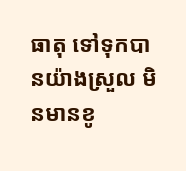ធាតុ ទៅទុកបានយ៉ាងស្រួល មិនមានខូ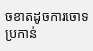ចខាតដូចការចោទប្រកាន់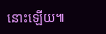នោះឡើយ៕